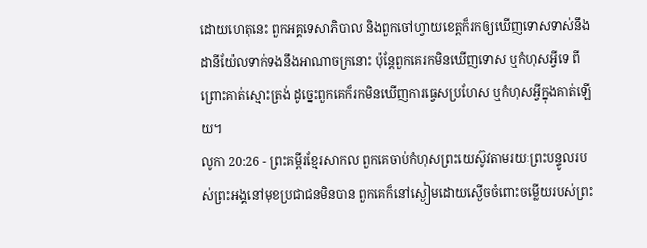ដោយហេតុនេះ ពួកអគ្គទេសាភិបាល និងពួកចៅហ្វាយខេត្តក៏រកឲ្យឃើញទោសទាស់នឹងដានីយ៉ែលទាក់ទងនឹងអាណាចក្រនោះ ប៉ុន្តែពួកគេរកមិនឃើញទោស ឬកំហុសអ្វីទេ ពីព្រោះគាត់ស្មោះត្រង់ ដូច្នេះពួកគេក៏រកមិនឃើញការធ្វេសប្រហែស ឬកំហុសអ្វីក្នុងគាត់ឡើយ។
លូកា 20:26 - ព្រះគម្ពីរខ្មែរសាកល ពួកគេចាប់កំហុសព្រះយេស៊ូវតាមរយៈព្រះបន្ទូលរបស់ព្រះអង្គនៅមុខប្រជាជនមិនបាន ពួកគេក៏នៅស្ងៀមដោយស្ងើចចំពោះចម្លើយរបស់ព្រះ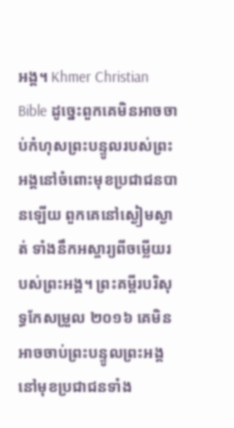អង្គ។ Khmer Christian Bible ដូច្នេះពួកគេមិនអាចចាប់កំហុសព្រះបន្ទូលរបស់ព្រះអង្គនៅចំពោះមុខប្រជាជនបានឡើយ ពួកគេនៅស្ងៀមស្ងាត់ ទាំងនឹកអស្ចារ្យពីចម្លើយរបស់ព្រះអង្គ។ ព្រះគម្ពីរបរិសុទ្ធកែសម្រួល ២០១៦ គេមិនអាចចាប់ព្រះបន្ទូលព្រះអង្គនៅមុខប្រជាជនទាំង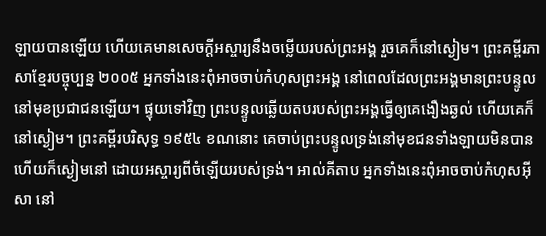ឡាយបានឡើយ ហើយគេមានសេចក្ដីអស្ចារ្យនឹងចម្លើយរបស់ព្រះអង្គ រួចគេក៏នៅស្ងៀម។ ព្រះគម្ពីរភាសាខ្មែរបច្ចុប្បន្ន ២០០៥ អ្នកទាំងនេះពុំអាចចាប់កំហុសព្រះអង្គ នៅពេលដែលព្រះអង្គមានព្រះបន្ទូល នៅមុខប្រជាជនឡើយ។ ផ្ទុយទៅវិញ ព្រះបន្ទូលឆ្លើយតបរបស់ព្រះអង្គធ្វើឲ្យគេងឿងឆ្ងល់ ហើយគេក៏នៅស្ងៀម។ ព្រះគម្ពីរបរិសុទ្ធ ១៩៥៤ ខណនោះ គេចាប់ព្រះបន្ទូលទ្រង់នៅមុខជនទាំងឡាយមិនបាន ហើយក៏ស្ងៀមនៅ ដោយអស្ចារ្យពីចំឡើយរបស់ទ្រង់។ អាល់គីតាប អ្នកទាំងនេះពុំអាចចាប់កំហុសអ៊ីសា នៅ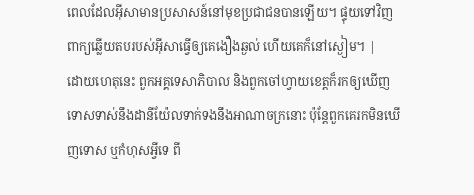ពេលដែលអ៊ីសាមានប្រសាសន៍នៅមុខប្រជាជនបានឡើយ។ ផ្ទុយទៅវិញ ពាក្យឆ្លើយតបរបស់អ៊ីសាធ្វើឲ្យគេងឿងឆ្ងល់ ហើយគេក៏នៅស្ងៀម។ |
ដោយហេតុនេះ ពួកអគ្គទេសាភិបាល និងពួកចៅហ្វាយខេត្តក៏រកឲ្យឃើញទោសទាស់នឹងដានីយ៉ែលទាក់ទងនឹងអាណាចក្រនោះ ប៉ុន្តែពួកគេរកមិនឃើញទោស ឬកំហុសអ្វីទេ ពី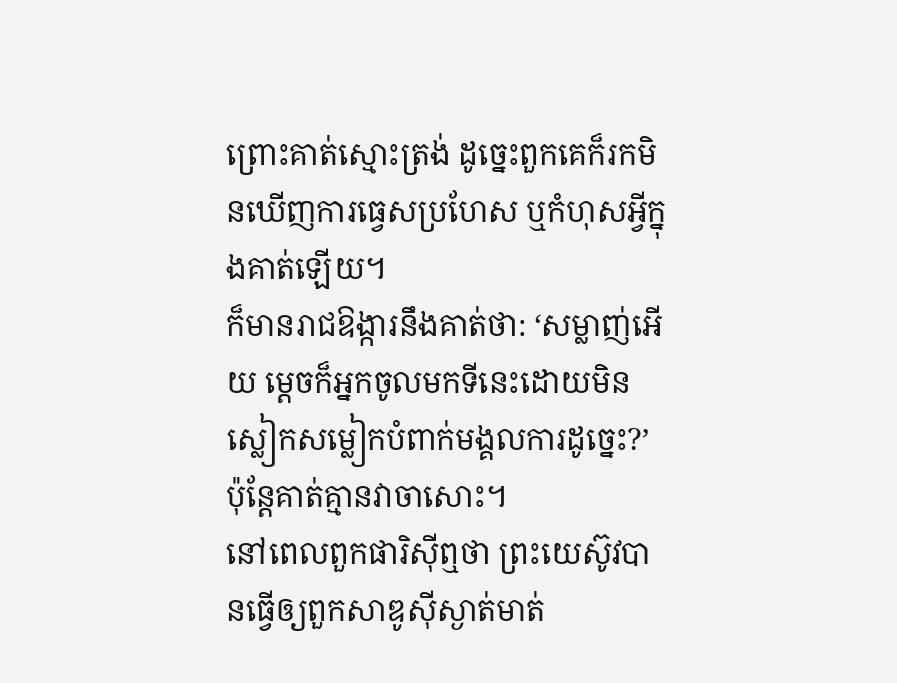ព្រោះគាត់ស្មោះត្រង់ ដូច្នេះពួកគេក៏រកមិនឃើញការធ្វេសប្រហែស ឬកំហុសអ្វីក្នុងគាត់ឡើយ។
ក៏មានរាជឱង្ការនឹងគាត់ថា: ‘សម្លាញ់អើយ ម្ដេចក៏អ្នកចូលមកទីនេះដោយមិនស្លៀកសម្លៀកបំពាក់មង្គលការដូច្នេះ?’ ប៉ុន្តែគាត់គ្មានវាចាសោះ។
នៅពេលពួកផារិស៊ីឮថា ព្រះយេស៊ូវបានធ្វើឲ្យពួកសាឌូស៊ីស្ងាត់មាត់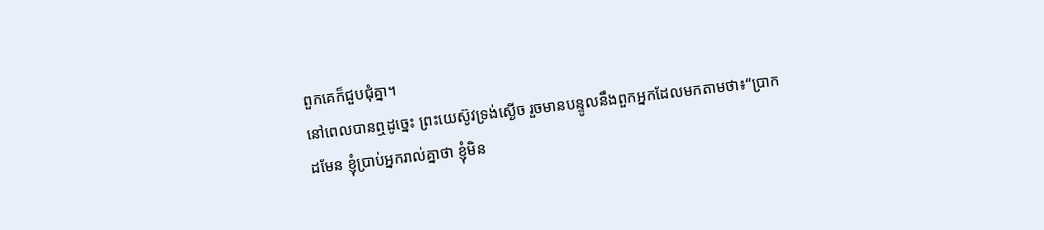ពួកគេក៏ជួបជុំគ្នា។
នៅពេលបានឮដូច្នេះ ព្រះយេស៊ូវទ្រង់ស្ងើច រួចមានបន្ទូលនឹងពួកអ្នកដែលមកតាមថា៖“ប្រាកដមែន ខ្ញុំប្រាប់អ្នករាល់គ្នាថា ខ្ញុំមិន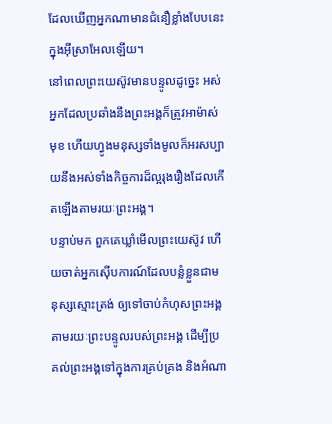ដែលឃើញអ្នកណាមានជំនឿខ្លាំងបែបនេះក្នុងអ៊ីស្រាអែលឡើយ។
នៅពេលព្រះយេស៊ូវមានបន្ទូលដូច្នេះ អស់អ្នកដែលប្រឆាំងនឹងព្រះអង្គក៏ត្រូវអាម៉ាស់មុខ ហើយហ្វូងមនុស្សទាំងមូលក៏អរសប្បាយនឹងអស់ទាំងកិច្ចការដ៏ល្អរុងរឿងដែលកើតឡើងតាមរយៈព្រះអង្គ។
បន្ទាប់មក ពួកគេឃ្លាំមើលព្រះយេស៊ូវ ហើយចាត់អ្នកស៊ើបការណ៍ដែលបន្លំខ្លួនជាមនុស្សស្មោះត្រង់ ឲ្យទៅចាប់កំហុសព្រះអង្គតាមរយៈព្រះបន្ទូលរបស់ព្រះអង្គ ដើម្បីប្រគល់ព្រះអង្គទៅក្នុងការគ្រប់គ្រង និងអំណា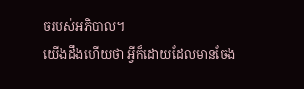ចរបស់អភិបាល។
យើងដឹងហើយថា អ្វីក៏ដោយដែលមានចែង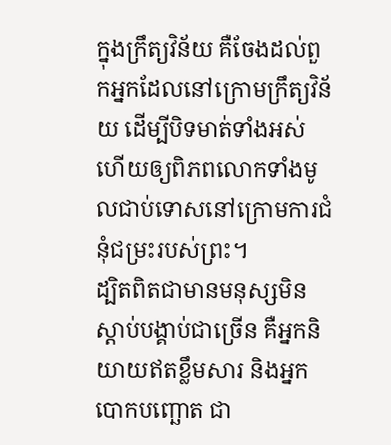ក្នុងក្រឹត្យវិន័យ គឺចែងដល់ពួកអ្នកដែលនៅក្រោមក្រឹត្យវិន័យ ដើម្បីបិទមាត់ទាំងអស់ ហើយឲ្យពិភពលោកទាំងមូលជាប់ទោសនៅក្រោមការជំនុំជម្រះរបស់ព្រះ។
ដ្បិតពិតជាមានមនុស្សមិនស្ដាប់បង្គាប់ជាច្រើន គឺអ្នកនិយាយឥតខ្លឹមសារ និងអ្នកបោកបញ្ឆោត ជា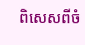ពិសេសពីចំ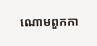ណោមពួកកា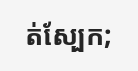ត់ស្បែក;